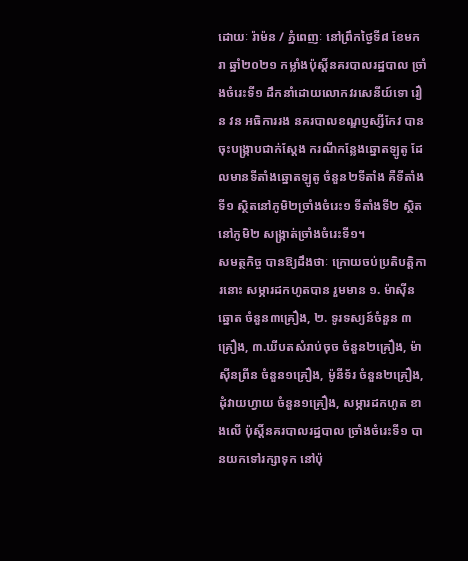ដោយៈ រ៉ាម៉ន / ភ្នំពេញៈ នៅព្រឹកថ្ងៃទី៨ ខែមករា ឆ្នាំ២០២១ កម្លាំងប៉ុស្ដិ៍នគរបាលរដ្ឋបាល ច្រាំងចំរេះទី១ ដឹកនាំដោយលោកវរសេនីយ៍ទោ រឿន វន អធិការរង នគរបាលខណ្ឌប្ញស្សីកែវ បានចុះបង្ក្រាបជាក់ស្តែង ករណីកន្លែងឆ្នោតឡូតូ ដែលមានទីតាំងឆ្នោតឡូតូ ចំនួន២ទីតាំង គឺទីតាំងទី១ ស្ថិតនៅភូមិ២ច្រាំងចំរេះ១ ទីតាំងទី២ ស្ថិតនៅភូមិ២ សង្ក្រាត់ច្រាំងចំរេះទី១។
សមត្ថកិច្ច បានឱ្យដឹងថាៈ ក្រោយចប់ប្រតិបត្តិការនោះ សម្ភារដកហូតបាន រួមមាន ១. ម៉ាស៊ីនឆ្នោត ចំនួន៣គ្រឿង, ២. ទូរទស្យន៍ចំនួន ៣គ្រឿង, ៣.ឃីបតសំរាប់ចុច ចំនួន២គ្រឿង, ម៉ាស៊ីនព្រីន ចំនួន១គ្រឿង, ម៉ូនីទ័រ ចំនួន២គ្រឿង, ដុំវាយហ្វាយ ចំនួន១គ្រឿង, សម្ភារដកហូត ខាងលើ ប៉ុស្តិ៍នគរបាលរដ្ឋបាល ច្រាំងចំរេះទី១ បានយកទៅរក្សាទុក នៅប៉ុ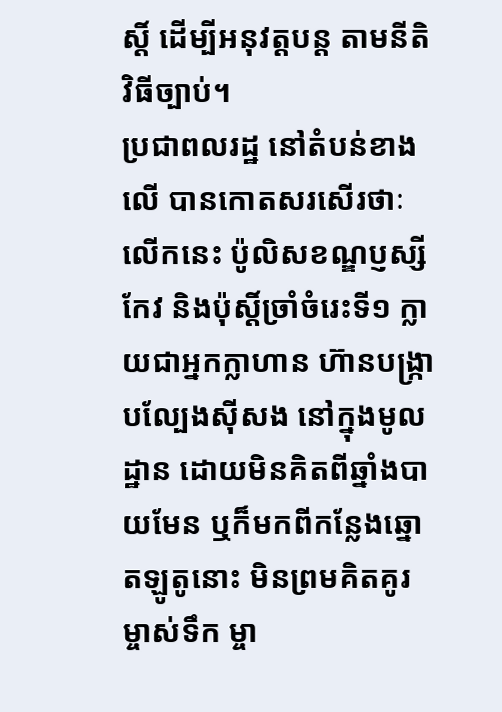ស្តិ៍ ដើម្បីអនុវត្តបន្ត តាមនីតិវិធីច្បាប់។
ប្រជាពលរដ្ឋ នៅតំបន់ខាងលើ បានកោតសរសើរថាៈ លើកនេះ ប៉ូលិសខណ្ឌប្ញស្សីកែវ និងប៉ុស្តិ៍ច្រាំចំរេះទី១ ក្លាយជាអ្នកក្លាហាន ហ៊ានបង្ក្រាបល្បែងស៊ីសង នៅក្នុងមូលដ្ឋាន ដោយមិនគិតពីឆ្នាំងបាយមែន ឬក៏មកពីកន្លែងឆ្នោតឡូតូនោះ មិនព្រមគិតគូរម្ចាស់ទឹក ម្ចា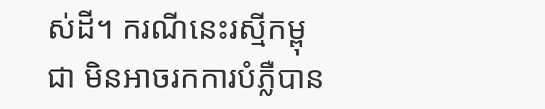ស់ដី។ ករណីនេះរស្មីកម្ពុជា មិនអាចរកការបំភ្លឺបាន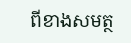ពីខាងសមត្ថ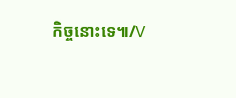កិច្ចនោះទេ៕/V